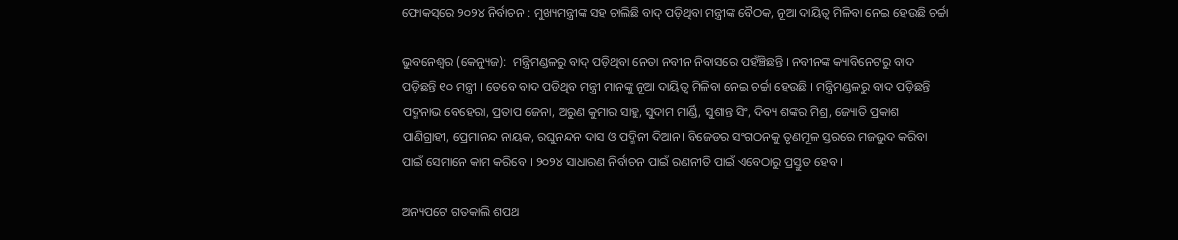ଫୋକସ୍‌ରେ ୨୦୨୪ ନିର୍ବାଚନ : ମୁଖ୍ୟମନ୍ତ୍ରୀଙ୍କ ସହ ଚାଲିଛି ବାଦ୍ ପଡ଼ିଥିବା ମନ୍ତ୍ରୀଙ୍କ ବୈଠକ, ନୂଆ ଦାୟିତ୍ୱ ମିଳିବା ନେଇ ହେଉଛି ଚର୍ଚ୍ଚା

ଭୁବନେଶ୍ୱର (କେନ୍ୟୁଜ):  ମନ୍ତ୍ରିମଣ୍ଡଳରୁ ବାଦ୍‌ ପଡ଼ିଥିବା ନେତା ନବୀନ ନିବାସରେ ପହଁଞ୍ଚିଛନ୍ତି । ନବୀନଙ୍କ କ୍ୟାବିନେଟରୁ ବାଦ ପଡ଼ିଛନ୍ତି ୧୦ ମନ୍ତ୍ରୀ । ତେବେ ବାଦ ପଡିଥିବ ମନ୍ତ୍ରୀ ମାନଙ୍କୁ ନୂଆ ଦାୟିତ୍ୱ ମିଳିବା ନେଇ ଚର୍ଚ୍ଚା ହେଉଛି । ମନ୍ତ୍ରିମଣ୍ଡଳରୁ ବାଦ ପଡ଼ିଛନ୍ତି ପଦ୍ମନାଭ ବେହେରା, ପ୍ରତାପ ଜେନା, ଅରୁଣ କୁମାର ସାହୁ, ସୁଦାମ ମାର୍ଣ୍ଡି, ସୁଶାନ୍ତ ସିଂ, ଦିବ୍ୟ ଶଙ୍କର ମିଶ୍ର, ଜ୍ୟୋତି ପ୍ରକାଶ ପାଣିଗ୍ରାହୀ, ପ୍ରେମାନନ୍ଦ ନାୟକ, ରଘୁନନ୍ଦନ ଦାସ ଓ ପଦ୍ମିନୀ ଦିଆନ। ବିଜେଡର ସଂଗଠନକୁ ତୃଣମୂଳ ସ୍ତରରେ ମଜଭୁଦ କରିବା ପାଇଁ ସେମାନେ କାମ କରିବେ । ୨୦୨୪ ସାଧାରଣ ନିର୍ବାଚନ ପାଇଁ ରଣନୀତି ପାଇଁ ଏବେଠାରୁ ପ୍ରସ୍ତୁତ ହେବ ।

ଅନ୍ୟପଟେ ଗତକାଲି ଶପଥ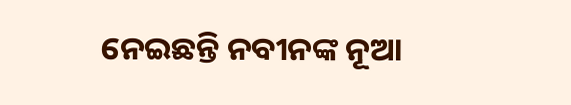ନେଇଛନ୍ତି ନବୀନଙ୍କ ନୂଆ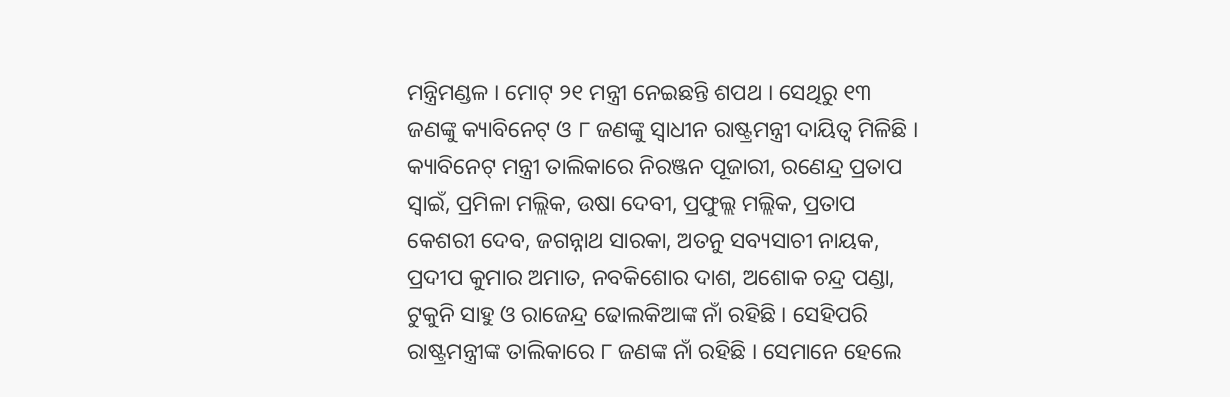ମନ୍ତ୍ରିମଣ୍ଡଳ । ମୋଟ୍ ୨୧ ମନ୍ତ୍ରୀ ନେଇଛନ୍ତି ଶପଥ । ସେଥିରୁ ୧୩ ଜଣଙ୍କୁ କ୍ୟାବିନେଟ୍ ଓ ୮ ଜଣଙ୍କୁ ସ୍ୱାଧୀନ ରାଷ୍ଟ୍ରମନ୍ତ୍ରୀ ଦାୟିତ୍ୱ ମିଳିଛି । କ୍ୟାବିନେଟ୍ ମନ୍ତ୍ରୀ ତାଲିକାରେ ନିରଞ୍ଜନ ପୂଜାରୀ, ରଣେନ୍ଦ୍ର ପ୍ରତାପ ସ୍ୱାଇଁ, ପ୍ରମିଳା ମଲ୍ଲିକ, ଉଷା ଦେବୀ, ପ୍ରଫୁଲ୍ଲ ମଲ୍ଲିକ, ପ୍ରତାପ କେଶରୀ ଦେବ, ଜଗନ୍ନାଥ ସାରକା, ଅତନୁ ସବ୍ୟସାଚୀ ନାୟକ, ପ୍ରଦୀପ କୁମାର ଅମାତ, ନବକିଶୋର ଦାଶ, ଅଶୋକ ଚନ୍ଦ୍ର ପଣ୍ଡା, ଟୁକୁନି ସାହୁ ଓ ରାଜେନ୍ଦ୍ର ଢୋଲକିଆଙ୍କ ନାଁ ରହିଛି । ସେହିପରି ରାଷ୍ଟ୍ରମନ୍ତ୍ରୀଙ୍କ ତାଲିକାରେ ୮ ଜଣଙ୍କ ନାଁ ରହିଛି । ସେମାନେ ହେଲେ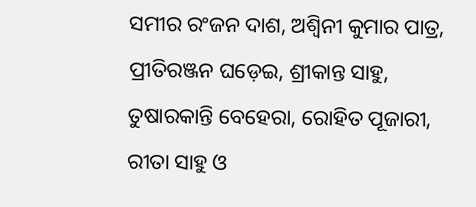ସମୀର ରଂଜନ ଦାଶ, ଅଶ୍ୱିନୀ କୁମାର ପାତ୍ର, ପ୍ରୀତିରଞ୍ଜନ ଘଡ଼େଇ, ଶ୍ରୀକାନ୍ତ ସାହୁ, ତୁଷାରକାନ୍ତି ବେହେରା, ରୋହିତ ପୂଜାରୀ, ରୀତା ସାହୁ ଓ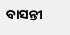ବାସନ୍ତୀ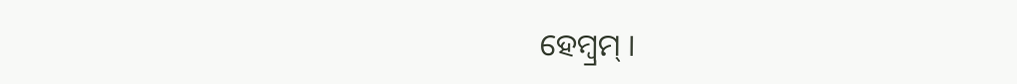ହେମ୍ବ୍ରମ୍ ।